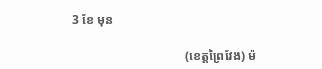3 ខែ មុន

                                    (ខេត្តព្រៃវែង) ម៉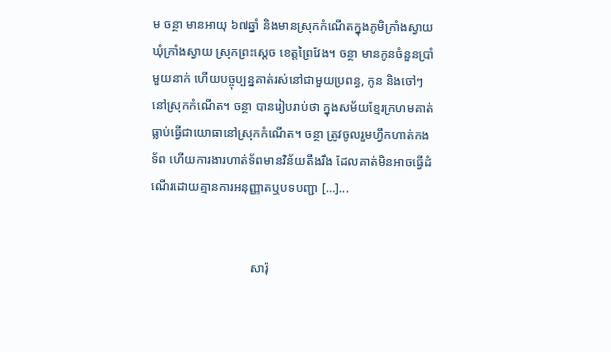ម ចន្ថា មានអាយុ ៦៧ឆ្នាំ និងមានស្រុកកំណើតក្នុងភូមិក្រាំងស្វាយ ឃុំក្រាំងស្វាយ ស្រុកព្រះស្ដេច ខេត្តព្រៃវែង។ ចន្ថា មានកូនចំនួនប្រាំមួយនាក់ ហើយបច្ចុប្បន្នគាត់រស់នៅជាមួយប្រពន្ធ, កូន និងចៅៗនៅស្រុកកំណើត។ ចន្ថា បានរៀបរាប់ថា ក្នុងសម័យខ្មែរក្រហមគាត់ធ្លាប់ធ្វើជាយោធានៅស្រុកកំណើត។ ចន្ថា ត្រូវចូលរួមហ្វឹកហាត់កងទ័ព ហើយការងារហាត់ទ័ពមានវិន័យតឹងរឹង ដែលគាត់មិនអាចធ្វើដំណើរដោយគ្មានការអនុញ្ញាតឬបទបញ្ជា […]...


                                សារ៉ុ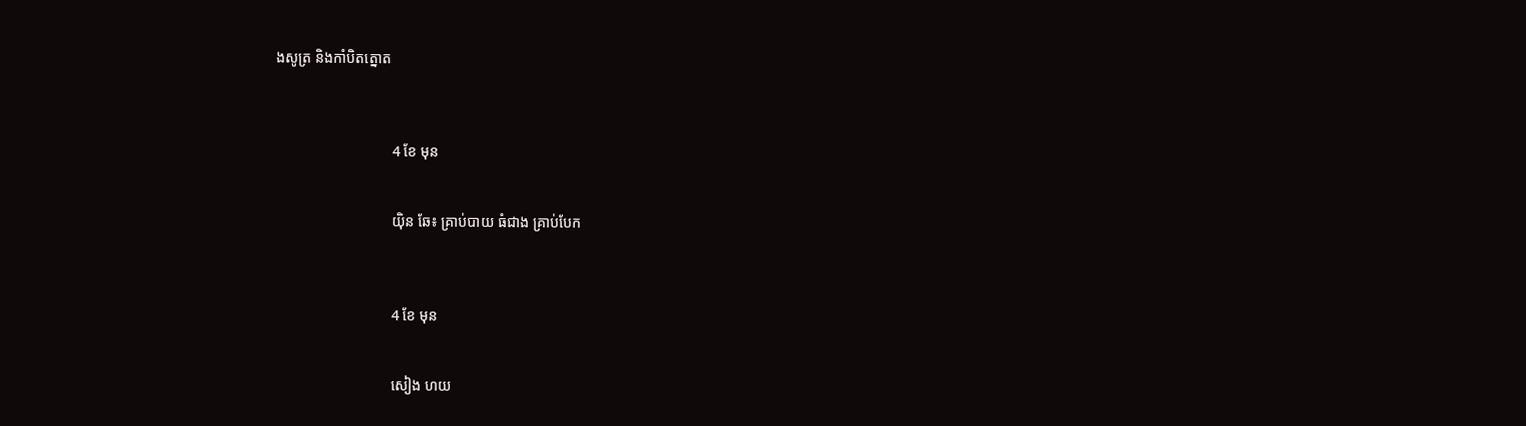ងសូត្រ និងកាំបិតត្នោត



                                4 ខែ មុន


                                យ៉ិន ឆែ៖ គ្រាប់បាយ ធំជាង គ្រាប់បែក



                                4 ខែ មុន


                                សៀង ហយ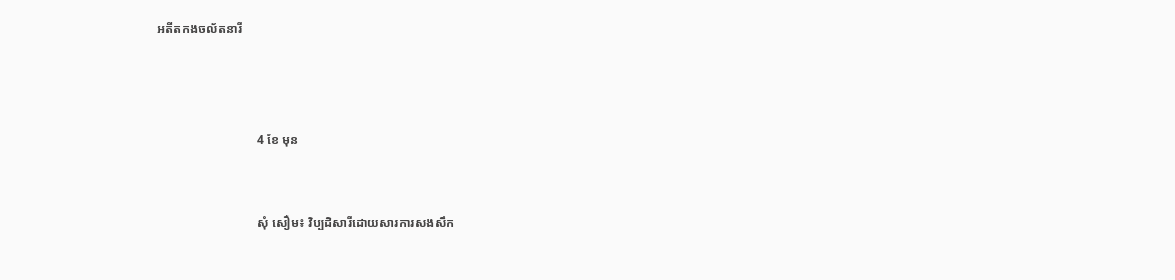អតីតកងចល័តនារី



                                4 ខែ មុន


                                សុំ សឿម៖ វិប្បដិសារីដោយសារការសងសឹក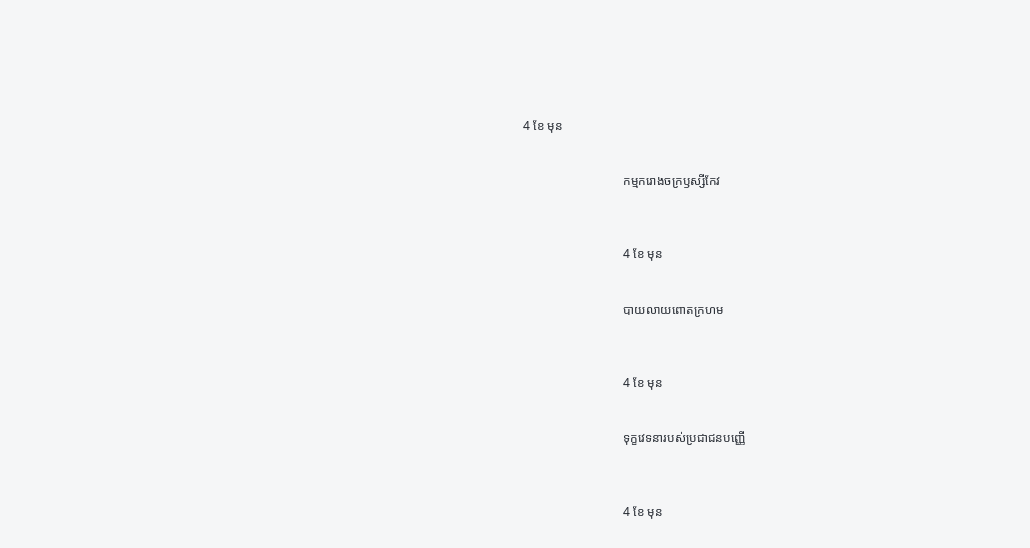4 ខែ មុន


                                កម្មករោងចក្រឫស្សីកែវ



                                4 ខែ មុន


                                បាយលាយពោតក្រហម



                                4 ខែ មុន


                                ទុក្ខវេទនារបស់ប្រជាជនបញ្ញើ



                                4 ខែ មុន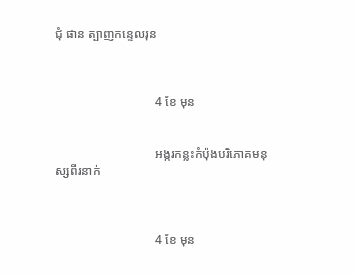ជុំ ផាន ត្បាញកន្ទេលរុន



                                4 ខែ មុន


                                អង្ករកន្លះកំប៉ុងបរិភោគមនុស្សពីរនាក់



                                4 ខែ មុន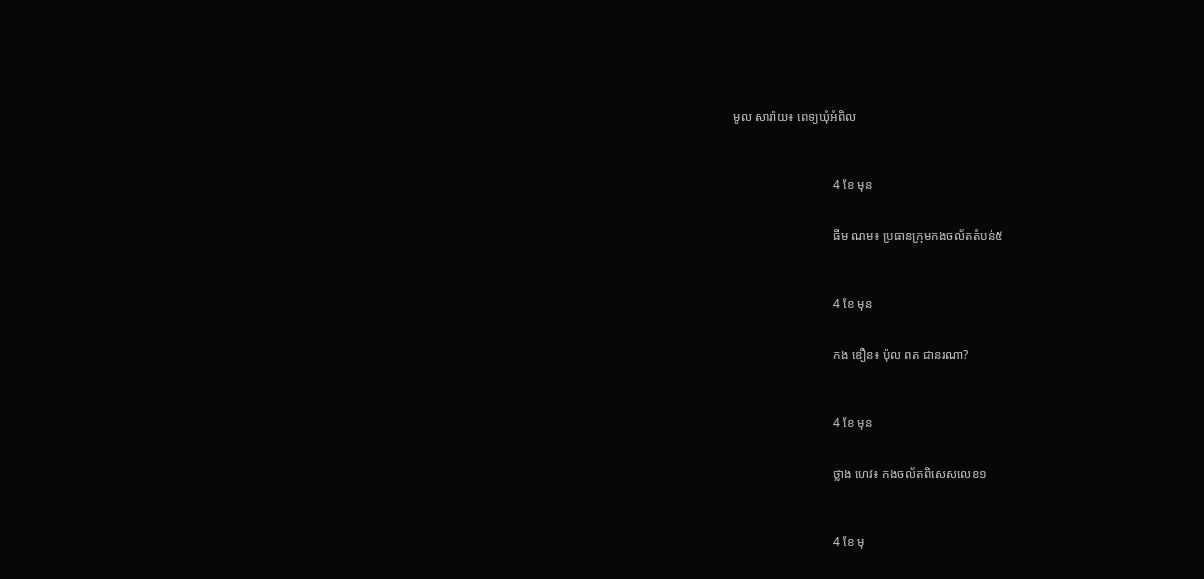មូល សារ៉ាយ៖ ពេទ្យឃុំអំពិល



                                4 ខែ មុន


                                ធីម ណម៖ ប្រធានក្រុមកងចល័តតំបន់៥



                                4 ខែ មុន


                                កង ឌឿន៖ ប៉ុល ពត ជានរណា?



                                4 ខែ មុន


                                ថ្លាង ហេវ៖ កងចល័តពិសេសលេខ១



                                4 ខែ មុ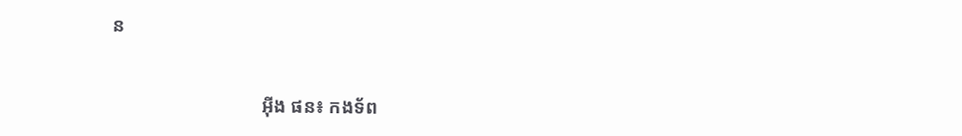ន


                                អ៊ីង ផន៖ កងទ័ព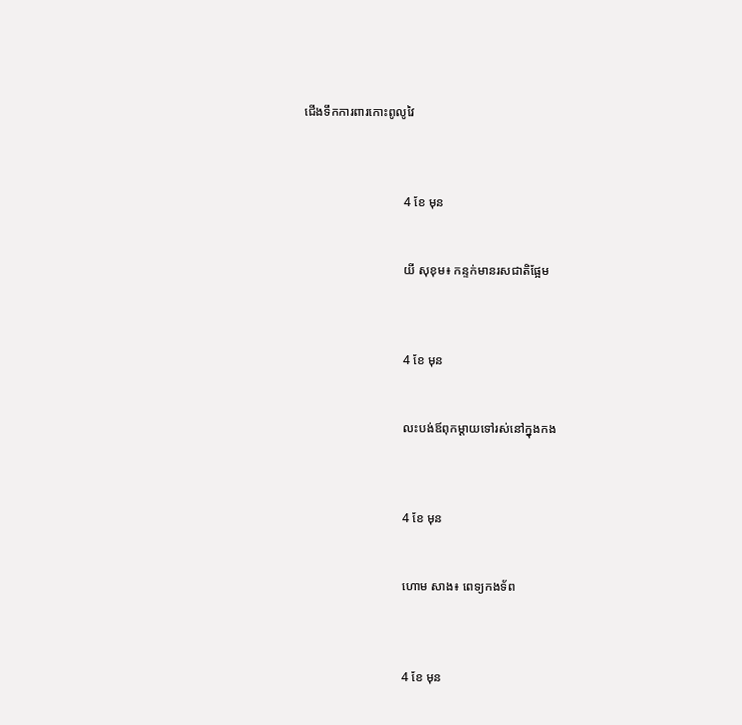ជើងទឹកការពារកោះពូលូវៃ



                                4 ខែ មុន


                                យី សុខុម៖ កន្ទក់មានរសជាតិផ្អែម



                                4 ខែ មុន


                                លះបង់ឪពុកម្ដាយទៅរស់នៅក្នុងកង



                                4 ខែ មុន


                                ហោម សាង៖ ពេទ្យកងទ័ព



                                4 ខែ មុន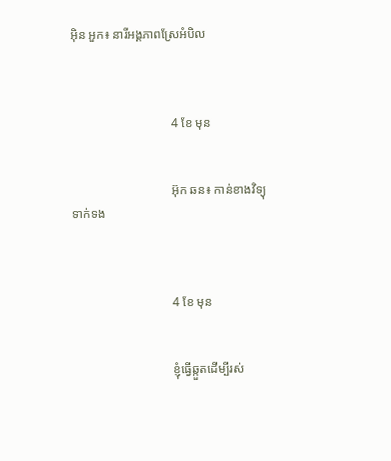អ៊ិន អួក៖ នារីអង្គភាពស្រែអំបិល



                                4 ខែ មុន


                                អ៊ុក ឆន៖ កាន់ខាងវិទ្យុទាក់ទង



                                4 ខែ មុន


                                ខ្ញុំធ្វើឆ្កួតដើម្បីរស់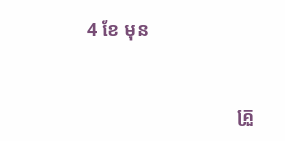4 ខែ មុន


                                គ្រួ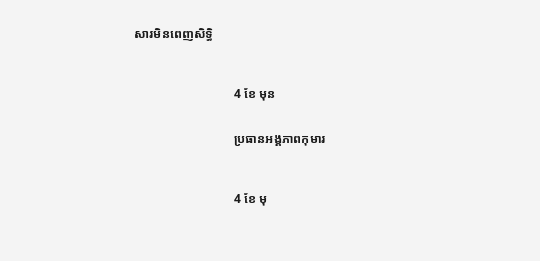សារមិនពេញសិទ្ធិ



                                4 ខែ មុន


                                ប្រធានអង្គភាពកុមារ



                                4 ខែ មុ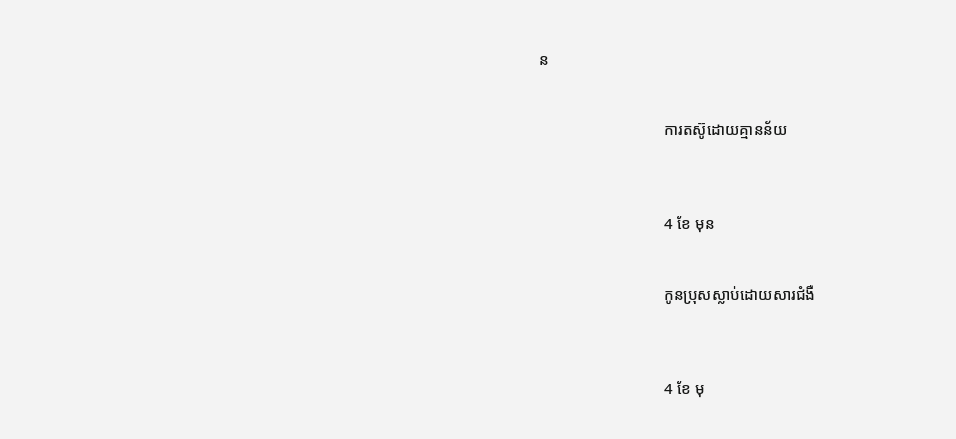ន


                                ការតស៊ូដោយគ្មានន័យ



                                4 ខែ មុន


                                កូនប្រុសស្លាប់ដោយសារជំងឺ



                                4 ខែ មុ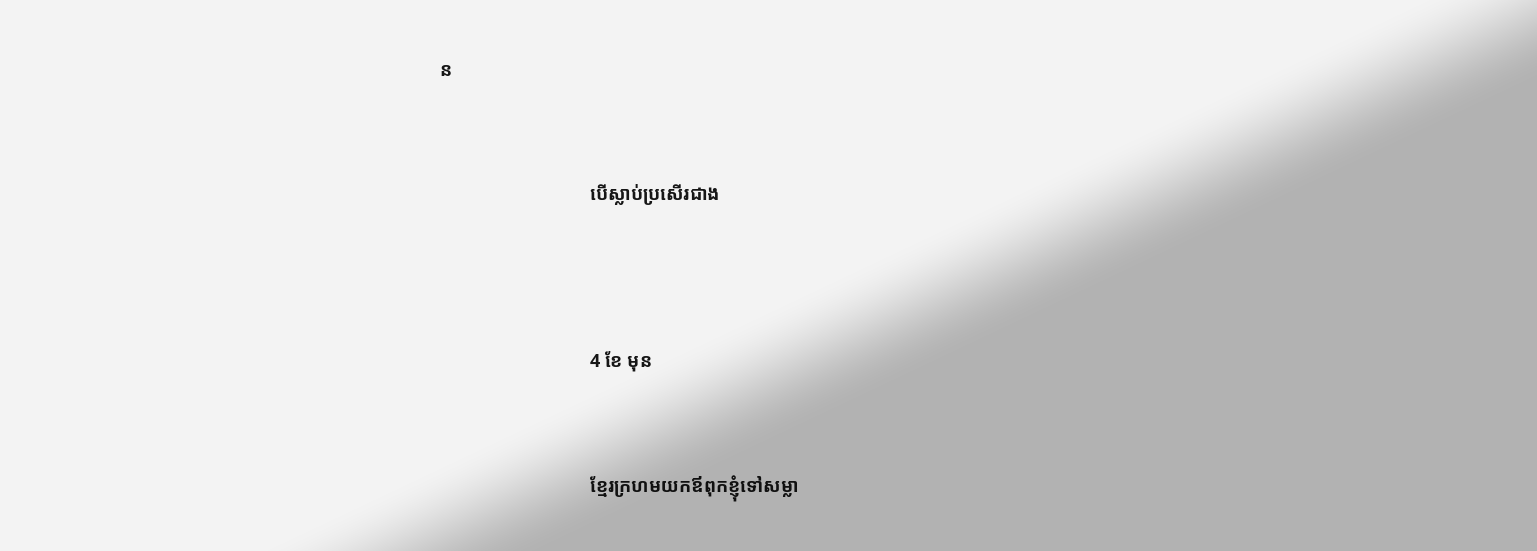ន


                                បើស្លាប់ប្រសើរជាង



                                4 ខែ មុន


                                ខ្មែរក្រហមយកឪពុកខ្ញុំទៅសម្លា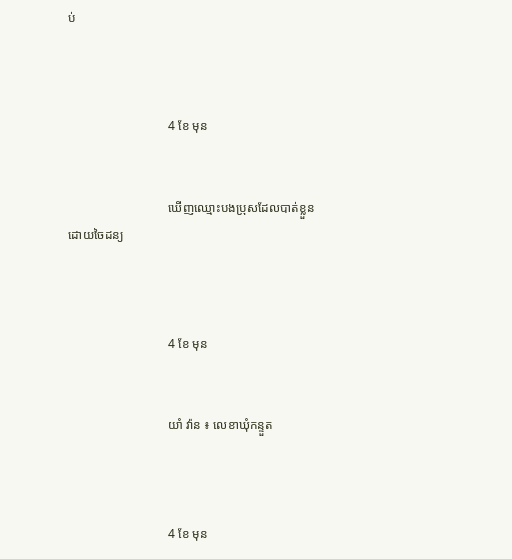ប់



                                4 ខែ មុន


                                ឃើញឈ្មោះបងប្រុសដែលបាត់ខ្លួនដោយចៃដន្យ



                                4 ខែ មុន


                                យាំ វ៉ាន ៖ លេខាឃុំកន្ទួត



                                4 ខែ មុន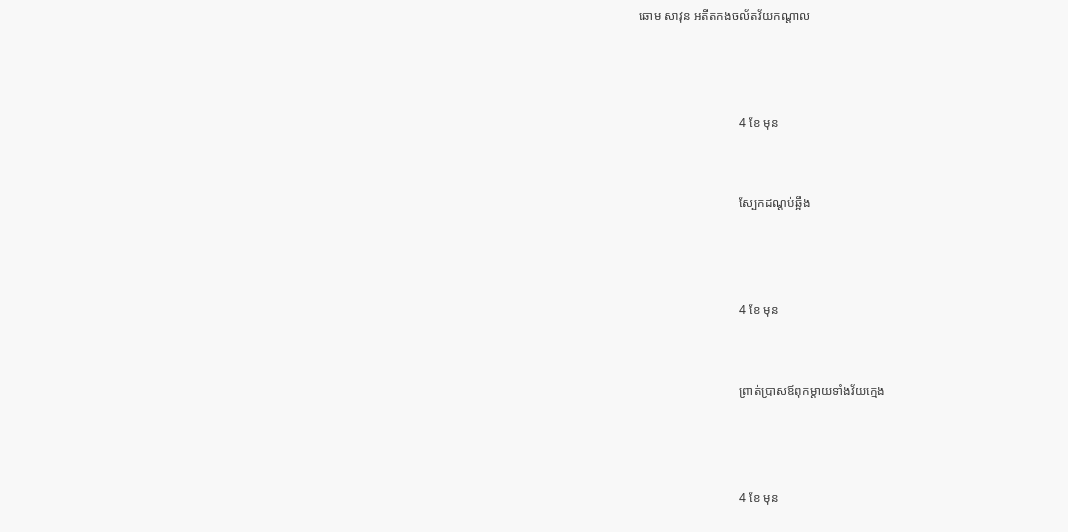ឆោម សាវុន អតីតកងចល័តវ័យកណ្ដាល



                                4 ខែ មុន


                                ស្បែកដណ្ដប់ឆ្អឹង



                                4 ខែ មុន


                                ព្រាត់ប្រាសឪពុកម្ដាយទាំងវ័យក្មេង



                                4 ខែ មុន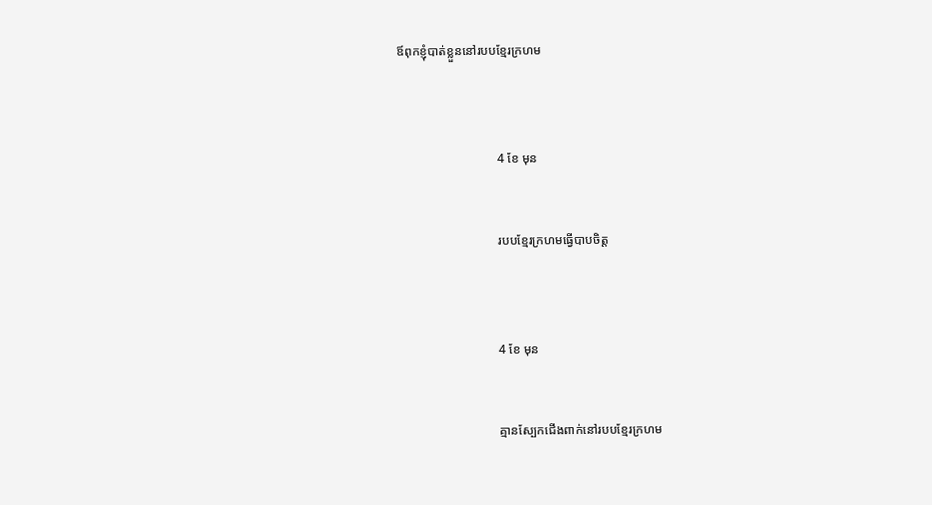ឪពុកខ្ញុំបាត់ខ្លួននៅរបបខ្មែរក្រហម



                                4 ខែ មុន


                                របបខ្មែរក្រហមធ្វើបាបចិត្ត



                                4 ខែ មុន


                                គ្មានស្បែកជើងពាក់នៅរបបខ្មែរក្រហម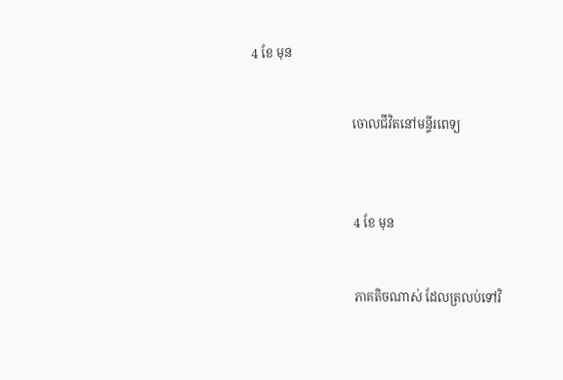4 ខែ មុន


                                ចោលជីវិតនៅមន្ទីរពេទ្យ



                                4 ខែ មុន


                                ភាគតិចណាស់ ដែលត្រលប់ទៅវិ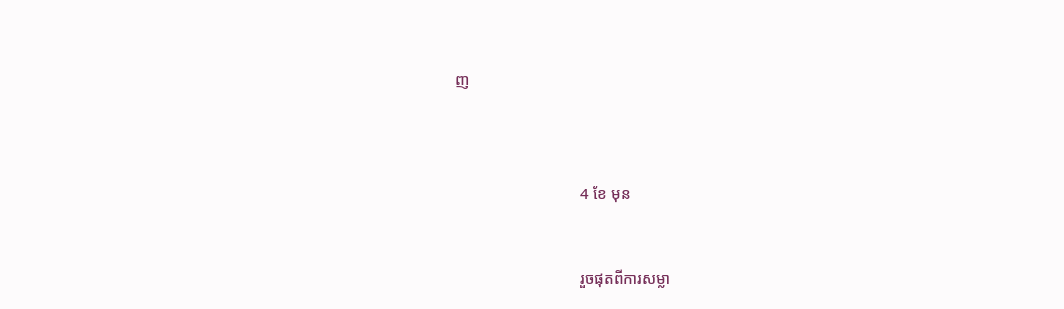ញ



                                4 ខែ មុន


                                រួចផុតពីការសម្លា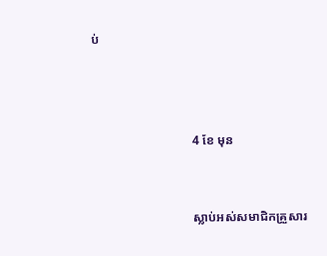ប់



                                4 ខែ មុន


                                ស្លាប់អស់សមាជិកគ្រួសារ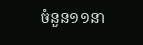ចំនួន១១នា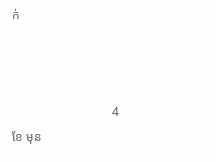ក់



                                4 ខែ មុន